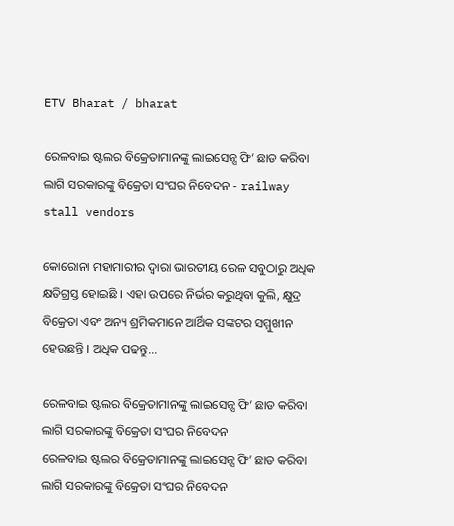ETV Bharat / bharat

ରେଳବାଇ ଷ୍ଟଲର ବିକ୍ରେତାମାନଙ୍କୁ ଲାଇସେନ୍ସ ଫି’ ଛାଡ କରିବା ଲାଗି ସରକାରଙ୍କୁ ବିକ୍ରେତା ସଂଘର ନିବେଦନ - railway stall vendors

କୋରୋନା ମହାମାରୀର ଦ୍ବାରା ଭାରତୀୟ ରେଳ ସବୁଠାରୁ ଅଧିକ କ୍ଷତିଗ୍ରସ୍ତ ହୋଇଛି । ଏହା ଉପରେ ନିର୍ଭର କରୁଥିବା କୁଲି, କ୍ଷୁଦ୍ର ବିକ୍ରେତା ଏବଂ ଅନ୍ୟ ଶ୍ରମିକମାନେ ଆର୍ଥିକ ସଙ୍କଟର ସମ୍ମୁଖୀନ ହେଉଛନ୍ତି । ଅଧିକ ପଢନ୍ତୁ...

ରେଳବାଇ ଷ୍ଟଲର ବିକ୍ରେତାମାନଙ୍କୁ ଲାଇସେନ୍ସ ଫି’ ଛାଡ କରିବା ଲାଗି ସରକାରଙ୍କୁ ବିକ୍ରେତା ସଂଘର ନିବେଦନ
ରେଳବାଇ ଷ୍ଟଲର ବିକ୍ରେତାମାନଙ୍କୁ ଲାଇସେନ୍ସ ଫି’ ଛାଡ କରିବା ଲାଗି ସରକାରଙ୍କୁ ବିକ୍ରେତା ସଂଘର ନିବେଦନ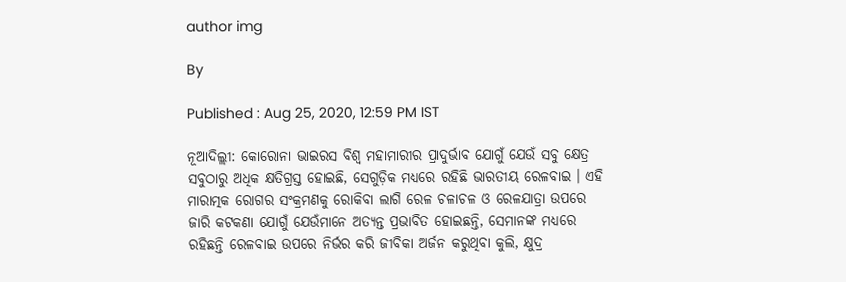author img

By

Published : Aug 25, 2020, 12:59 PM IST

ନୂଆଦିଲ୍ଲୀ: କୋରୋନା ଭାଇରସ ବିଶ୍ବ ମହାମାରୀର ପ୍ରାଦୁର୍ଭାବ ଯୋଗୁଁ ଯେଉଁ ସବୁ କ୍ଷେତ୍ର ସବୁଠାରୁ ଅଧିକ କ୍ଷତିଗ୍ରସ୍ତ ହୋଇଛି, ସେଗୁଡ଼ିକ ମଧ୍ୟରେ ରହିଛି ଭାରତୀୟ ରେଳବାଇ । ଏହି ମାରାତ୍ମକ ରୋଗର ସଂକ୍ରମଣକୁ ରୋକିବା ଲାଗି ରେଳ ଚଳାଚଳ ଓ ରେଳଯାତ୍ରା ଉପରେ ଜାରି କଟକଣା ଯୋଗୁଁ ଯେଉଁମାନେ ଅତ୍ୟନ୍ତ ପ୍ରଭାବିତ ହୋଇଛନ୍ତି, ସେମାନଙ୍କ ମଧ୍ୟରେ ରହିଛନ୍ତି ରେଳବାଇ ଉପରେ ନିର୍ଭର କରି ଜୀବିକା ଅର୍ଜନ କରୁଥିବା କୁଲି, କ୍ଷୁଦ୍ର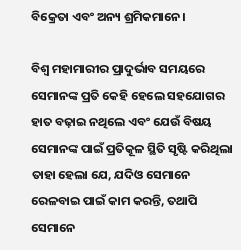ବିକ୍ରେତା ଏବଂ ଅନ୍ୟ ଶ୍ରମିକମାନେ।

ବିଶ୍ବ ମହାମାରୀର ପ୍ରାଦୁର୍ଭାବ ସମୟରେ ସେମାନଙ୍କ ପ୍ରତି କେହି ହେଲେ ସହଯୋଗର ହାତ ବଢ଼ାଇ ନଥିଲେ ଏବଂ ଯେଉଁ ବିଷୟ ସେମାନଙ୍କ ପାଇଁ ପ୍ରତିକୂଳ ସ୍ଥିତି ସୃଷ୍ଟି କରିଥିଲା ତାହା ହେଲା ଯେ, ଯଦିଓ ସେମାନେ ରେଳବାଇ ପାଇଁ କାମ କରନ୍ତି, ତଥାପି ସେମାନେ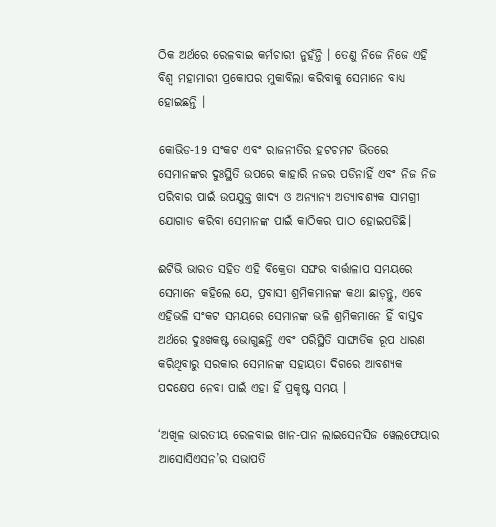ଠିକ ଅର୍ଥରେ ରେଳବାଇ କର୍ମଚାରୀ ନୁହଁନ୍ତି । ତେଣୁ ନିଜେ ନିଜେ ଏହି ବିଶ୍ବ ମହାମାରୀ ପ୍ରକୋପର ମୁକାବିଲା କରିବାକୁ ସେମାନେ ବାଧ୍ୟ ହୋଇଛନ୍ତି ।

କୋଭିଡ-19 ସଂକଟ ଏବଂ ରାଜନୀତିର ହଟଚମଟ ଭିତରେ ସେମାନଙ୍କର ଦୁଃସ୍ଥିତି ଉପରେ କାହାରି ନଜର ପଡିନାହିଁ ଏବଂ ନିଜ ନିଜ ପରିବାର ପାଇଁ ଉପଯୁକ୍ତ ଖାଦ୍ୟ ଓ ଅନ୍ୟାନ୍ୟ ଅତ୍ୟାବଶ୍ୟକ ସାମଗ୍ରୀ ଯୋଗାଡ କରିବା ସେମାନଙ୍କ ପାଇଁ କାଠିକର ପାଠ ହୋଇପଡିଛି।

ଈଟିଭି ଭାରତ ସହିତ ଏହି ବିକ୍ରେତା ସଙ୍ଘର ବାର୍ତ୍ତାଳାପ ସମୟରେ ସେମାନେ କହିଲେ ଯେ, ପ୍ରବାସୀ ଶ୍ରମିକମାନଙ୍କ କଥା ଛାଡ଼ନ୍ତୁ, ଏବେ ଏହିଭଳି ସଂକଟ ସମୟରେ ସେମାନଙ୍କ ଭଳି ଶ୍ରମିକମାନେ ହିଁ ବାସ୍ତବ ଅର୍ଥରେ ଦୁଃଖକଷ୍ଟ ଭୋଗୁଛନ୍ତି ଏବଂ ପରିସ୍ଥିତି ସାଙ୍ଘାତିକ ରୂପ ଧାରଣ କରିଥିବାରୁ ସରକାର ସେମାନଙ୍କ ସହାୟତା ଦିଗରେ ଆବଶ୍ୟକ ପଦକ୍ଷେପ ନେବା ପାଇଁ ଏହା ହିଁ ପ୍ରକୃଷ୍ଟ ସମୟ ।

‘ଅଖିଳ ଭାରତୀୟ ରେଳବାଇ ଖାନ-ପାନ ଲାଇସେନସିଜ ୱେଲଫେୟାର ଆସୋସିଏସନ’ର ସଭାପତି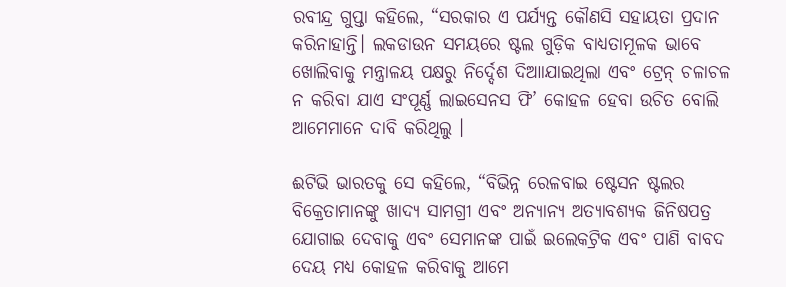ରବୀନ୍ଦ୍ର ଗୁପ୍ତା କହିଲେ, “ସରକାର ଏ ପର୍ଯ୍ୟନ୍ତ କୌଣସି ସହାୟତା ପ୍ରଦାନ କରିନାହାନ୍ତି। ଲକଡାଉନ ସମୟରେ ଷ୍ଟଲ ଗୁଡ଼ିକ ବାଧ୍ୟତାମୂଳକ ଭାବେ ଖୋଲିବାକୁ ମନ୍ତ୍ରାଳୟ ପକ୍ଷରୁ ନିର୍ଦ୍ଦେଶ ଦିଆାଯାଇଥିଲା ଏବଂ ଟ୍ରେନ୍ ଚଳାଚଳ ନ କରିବା ଯାଏ ସଂପୂର୍ଣ୍ଣ ଲାଇସେନସ ଫି’ କୋହଳ ହେବା ଉଚିତ ବୋଲି ଆମେମାନେ ଦାବି କରିଥିଲୁ ।

ଈଟିଭି ଭାରତକୁ ସେ କହିଲେ, “ବିଭିନ୍ନ ରେଳବାଇ ଷ୍ଟେସନ ଷ୍ଟଲର ବିକ୍ରେତାମାନଙ୍କୁ ଖାଦ୍ୟ ସାମଗ୍ରୀ ଏବଂ ଅନ୍ୟାନ୍ୟ ଅତ୍ୟାବଶ୍ୟକ ଜିନିଷପତ୍ର ଯୋଗାଇ ଦେବାକୁ ଏବଂ ସେମାନଙ୍କ ପାଇଁ ଇଲେକଟ୍ରିକ ଏବଂ ପାଣି ବାବଦ ଦେୟ ମଧ୍ୟ କୋହଳ କରିବାକୁ ଆମେ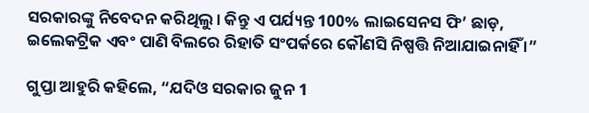ସରକାରଙ୍କୁ ନିବେଦନ କରିଥିଲୁ । କିନ୍ତୁ ଏ ପର୍ଯ୍ୟନ୍ତ 100% ଲାଇସେନସ ଫି’ ଛାଡ଼, ଇଲେକଟ୍ରିକ ଏବଂ ପାଣି ବିଲରେ ରିହାତି ସଂପର୍କରେ କୌଣସି ନିଷ୍ପତ୍ତି ନିଆଯାଇନାହିଁ ।”

ଗୁପ୍ତା ଆହୁରି କହିଲେ, “ଯଦିଓ ସରକାର ଜୁନ 1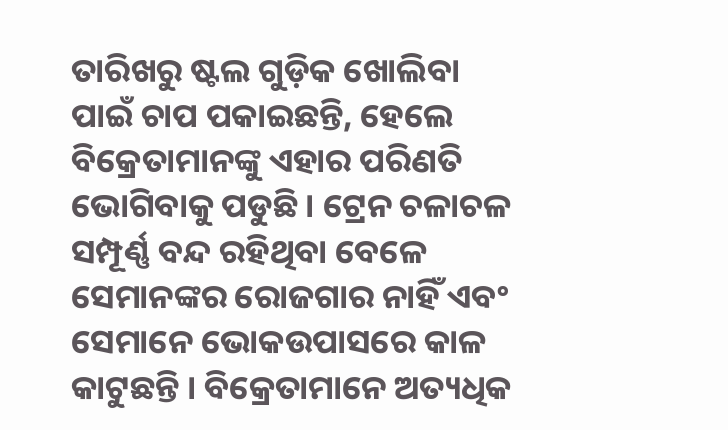ତାରିଖରୁ ଷ୍ଟଲ ଗୁଡ଼ିକ ଖୋଲିବା ପାଇଁ ଚାପ ପକାଇଛନ୍ତି, ହେଲେ ବିକ୍ରେତାମାନଙ୍କୁ ଏହାର ପରିଣତି ଭୋଗିବାକୁ ପଡୁଛି । ଟ୍ରେନ ଚଳାଚଳ ସମ୍ପୂର୍ଣ୍ଣ ବନ୍ଦ ରହିଥିବା ବେଳେ ସେମାନଙ୍କର ରୋଜଗାର ନାହିଁ ଏବଂ ସେମାନେ ଭୋକଉପାସରେ କାଳ କାଟୁଛନ୍ତି । ବିକ୍ରେତାମାନେ ଅତ୍ୟଧିକ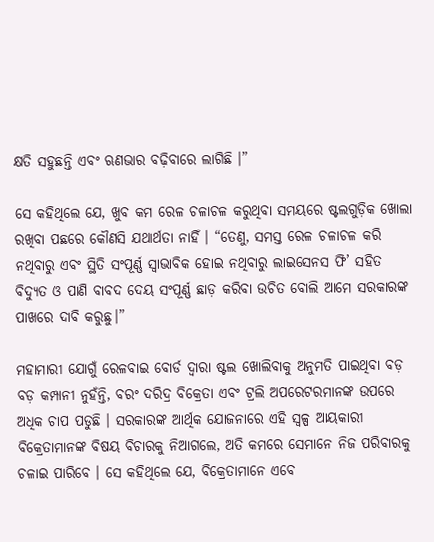କ୍ଷତି ସହୁଛନ୍ତି ଏବଂ ଋଣଭାର ବଢ଼ିବାରେ ଲାଗିଛି ।”

ସେ କହିଥିଲେ ଯେ, ଖୁବ କମ ରେଳ ଚଳାଚଳ କରୁଥିବା ସମୟରେ ଷ୍ଟଲଗୁଡ଼ିକ ଖୋଲା ରଖିବା ପଛରେ କୌଣସି ଯଥାର୍ଥତା ନାହିଁ । “ତେଣୁ, ସମସ୍ତ ରେଳ ଚଳାଚଳ କରି ନଥିବାରୁ ଏବଂ ସ୍ଥିତି ସଂପୂର୍ଣ୍ଣ ସ୍ବାଭାବିକ ହୋଇ ନଥିବାରୁ ଲାଇସେନସ ଫି’ ସହିତ ବିଦ୍ୟୁତ ଓ ପାଣି ବାବଦ ଦେୟ ସଂପୂର୍ଣ୍ଣ ଛାଡ଼ କରିବା ଉଚିତ ବୋଲି ଆମେ ସରକାରଙ୍କ ପାଖରେ ଦାବି କରୁଛୁ।”

ମହାମାରୀ ଯୋଗୁଁ ରେଳବାଇ ବୋର୍ଡ ଦ୍ବାରା ଷ୍ଟଲ ଖୋଲିବାକୁ ଅନୁମତି ପାଇଥିବା ବଡ଼ ବଡ଼ କମ୍ପାନୀ ନୁହଁନ୍ତି, ବରଂ ଦରିଦ୍ର ବିକ୍ରେତା ଏବଂ ଟ୍ରଲି ଅପରେଟରମାନଙ୍କ ଉପରେ ଅଧିକ ଚାପ ପଡୁଛି । ସରକାରଙ୍କ ଆର୍ଥିକ ଯୋଜନାରେ ଏହି ସ୍ବଳ୍ପ ଆୟକାରୀ ବିକ୍ରେତାମାନଙ୍କ ବିଷୟ ବିଚାରକୁ ନିଆଗଲେ, ଅତି କମରେ ସେମାନେ ନିଜ ପରିବାରକୁ ଚଳାଇ ପାରିବେ । ସେ କହିଥିଲେ ଯେ, ବିକ୍ରେତାମାନେ ଏବେ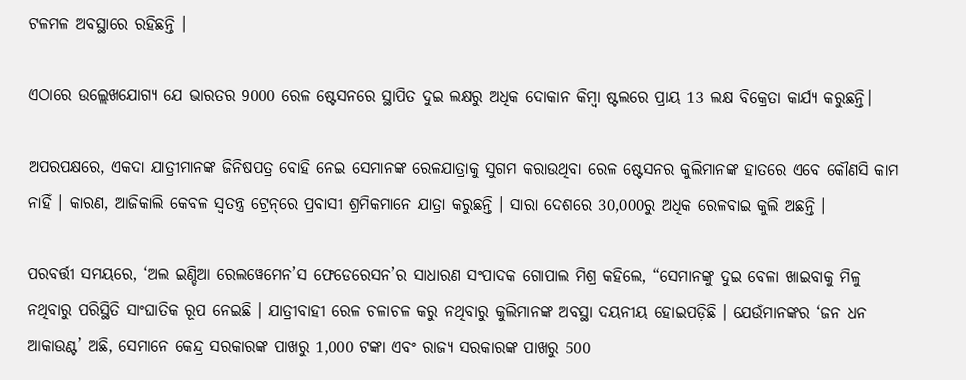ଟଳମଳ ଅବସ୍ଥାରେ ରହିଛନ୍ତି ।

ଏଠାରେ ଉଲ୍ଲେଖଯୋଗ୍ୟ ଯେ ଭାରତର 9000 ରେଳ ଷ୍ଟେସନରେ ସ୍ଥାପିତ ଦୁଇ ଲକ୍ଷରୁ ଅଧିକ ଦୋକାନ କିମ୍ବା ଷ୍ଟଲରେ ପ୍ରାୟ 13 ଲକ୍ଷ ବିକ୍ରେତା କାର୍ଯ୍ୟ କରୁଛନ୍ତି।

ଅପରପକ୍ଷରେ, ଏକଦା ଯାତ୍ରୀମାନଙ୍କ ଜିନିଷପତ୍ର ବୋହି ନେଇ ସେମାନଙ୍କ ରେଳଯାତ୍ରାକୁ ସୁଗମ କରାଉଥିବା ରେଳ ଷ୍ଟେସନର କୁଲିମାନଙ୍କ ହାତରେ ଏବେ କୌଣସି କାମ ନାହିଁ । କାରଣ, ଆଜିକାଲି କେବଳ ସ୍ବତନ୍ତ୍ର ଟ୍ରେନ୍‌ରେ ପ୍ରବାସୀ ଶ୍ରମିକମାନେ ଯାତ୍ରା କରୁଛନ୍ତି । ସାରା ଦେଶରେ 30,000ରୁ ଅଧିକ ରେଳବାଇ କୁଲି ଅଛନ୍ତି ।

ପରବର୍ତ୍ତୀ ସମୟରେ, ‘ଅଲ ଇଣ୍ଡିଆ ରେଲୱେମେନ’ସ ଫେଡେରେସନ’ର ସାଧାରଣ ସଂପାଦକ ଗୋପାଲ ମିଶ୍ର କହିଲେ, “ସେମାନଙ୍କୁ ଦୁଇ ବେଳା ଖାଇବାକୁ ମିଳୁ ନଥିବାରୁ ପରିସ୍ଥିତି ସାଂଘାତିକ ରୂପ ନେଇଛି । ଯାତ୍ରୀବାହୀ ରେଳ ଚଳାଚଳ କରୁ ନଥିବାରୁ କୁଲିମାନଙ୍କ ଅବସ୍ଥା ଦୟନୀୟ ହୋଇପଡ଼ିଛି । ଯେଉଁମାନଙ୍କର ‘ଜନ ଧନ ଆକାଉଣ୍ଟ’ ଅଛି, ସେମାନେ କେନ୍ଦ୍ର ସରକାରଙ୍କ ପାଖରୁ 1,000 ଟଙ୍କା ଏବଂ ରାଜ୍ୟ ସରକାରଙ୍କ ପାଖରୁ 500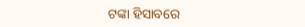ଟଙ୍କା ହିସାବରେ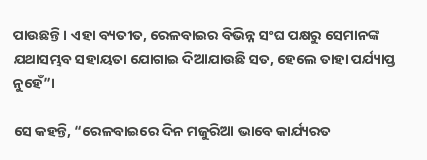ପାଉଛନ୍ତି । ଏହା ବ୍ୟତୀତ, ରେଳବାଇର ବିଭିନ୍ନ ସଂଘ ପକ୍ଷରୁ ସେମାନଙ୍କ ଯଥାସମ୍ଭବ ସହାୟତା ଯୋଗାଇ ଦିଆଯାଉଛି ସତ, ହେଲେ ତାହା ପର୍ଯ୍ୟାପ୍ତ ନୁହେଁ”।

ସେ କହନ୍ତି, “ରେଳବାଇରେ ଦିନ ମଜୁରିଆ ଭାବେ କାର୍ଯ୍ୟରତ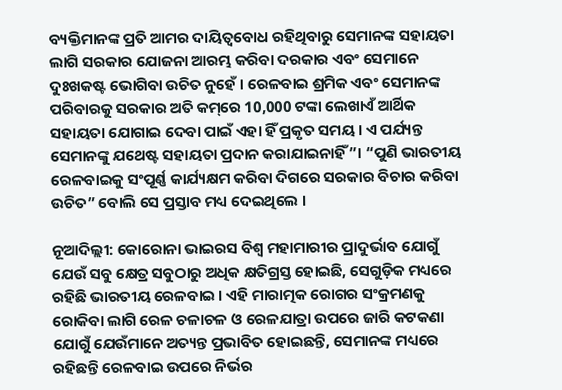ବ୍ୟକ୍ତିମାନଙ୍କ ପ୍ରତି ଆମର ଦାୟିତ୍ବବୋଧ ରହିଥିବାରୁ ସେମାନଙ୍କ ସହାୟତା ଲାଗି ସରକାର ଯୋଜନା ଆରମ୍ଭ କରିବା ଦରକାର ଏବଂ ସେମାନେ ଦୁଃଖକଷ୍ଟ ଭୋଗିବା ଉଚିତ ନୁହେଁ । ରେଳବାଇ ଶ୍ରମିକ ଏବଂ ସେମାନଙ୍କ ପରିବାରକୁ ସରକାର ଅତି କମ୍‌ରେ 10,000 ଟଙ୍କା ଲେଖାଏଁ ଆର୍ଥିକ ସହାୟତା ଯୋଗାଇ ଦେବା ପାଇଁ ଏହା ହିଁ ପ୍ରକୃତ ସମୟ । ଏ ପର୍ଯ୍ୟନ୍ତ ସେମାନଙ୍କୁ ଯଥେଷ୍ଟ ସହାୟତା ପ୍ରଦାନ କରାଯାଇନାହିଁ”। “ପୁଣି ଭାରତୀୟ ରେଳବାଇକୁ ସଂପୂର୍ଣ୍ଣ କାର୍ଯ୍ୟକ୍ଷମ କରିବା ଦିଗରେ ସରକାର ବିଚାର କରିବା ଉଚିତ” ବୋଲି ସେ ପ୍ରସ୍ତାବ ମଧ୍ୟ ଦେଇଥିଲେ ।

ନୂଆଦିଲ୍ଲୀ: କୋରୋନା ଭାଇରସ ବିଶ୍ବ ମହାମାରୀର ପ୍ରାଦୁର୍ଭାବ ଯୋଗୁଁ ଯେଉଁ ସବୁ କ୍ଷେତ୍ର ସବୁଠାରୁ ଅଧିକ କ୍ଷତିଗ୍ରସ୍ତ ହୋଇଛି, ସେଗୁଡ଼ିକ ମଧ୍ୟରେ ରହିଛି ଭାରତୀୟ ରେଳବାଇ । ଏହି ମାରାତ୍ମକ ରୋଗର ସଂକ୍ରମଣକୁ ରୋକିବା ଲାଗି ରେଳ ଚଳାଚଳ ଓ ରେଳଯାତ୍ରା ଉପରେ ଜାରି କଟକଣା ଯୋଗୁଁ ଯେଉଁମାନେ ଅତ୍ୟନ୍ତ ପ୍ରଭାବିତ ହୋଇଛନ୍ତି, ସେମାନଙ୍କ ମଧ୍ୟରେ ରହିଛନ୍ତି ରେଳବାଇ ଉପରେ ନିର୍ଭର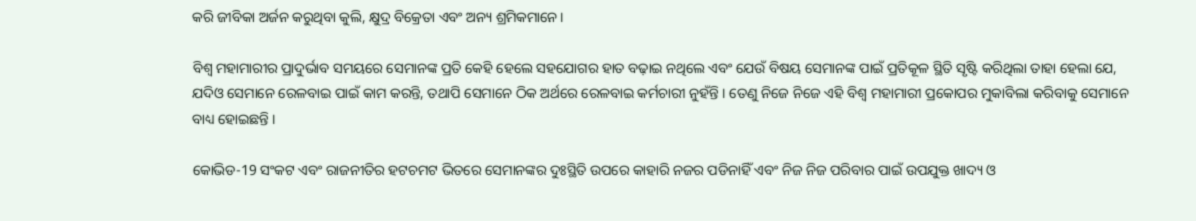କରି ଜୀବିକା ଅର୍ଜନ କରୁଥିବା କୁଲି, କ୍ଷୁଦ୍ର ବିକ୍ରେତା ଏବଂ ଅନ୍ୟ ଶ୍ରମିକମାନେ।

ବିଶ୍ବ ମହାମାରୀର ପ୍ରାଦୁର୍ଭାବ ସମୟରେ ସେମାନଙ୍କ ପ୍ରତି କେହି ହେଲେ ସହଯୋଗର ହାତ ବଢ଼ାଇ ନଥିଲେ ଏବଂ ଯେଉଁ ବିଷୟ ସେମାନଙ୍କ ପାଇଁ ପ୍ରତିକୂଳ ସ୍ଥିତି ସୃଷ୍ଟି କରିଥିଲା ତାହା ହେଲା ଯେ, ଯଦିଓ ସେମାନେ ରେଳବାଇ ପାଇଁ କାମ କରନ୍ତି, ତଥାପି ସେମାନେ ଠିକ ଅର୍ଥରେ ରେଳବାଇ କର୍ମଚାରୀ ନୁହଁନ୍ତି । ତେଣୁ ନିଜେ ନିଜେ ଏହି ବିଶ୍ବ ମହାମାରୀ ପ୍ରକୋପର ମୁକାବିଲା କରିବାକୁ ସେମାନେ ବାଧ୍ୟ ହୋଇଛନ୍ତି ।

କୋଭିଡ-19 ସଂକଟ ଏବଂ ରାଜନୀତିର ହଟଚମଟ ଭିତରେ ସେମାନଙ୍କର ଦୁଃସ୍ଥିତି ଉପରେ କାହାରି ନଜର ପଡିନାହିଁ ଏବଂ ନିଜ ନିଜ ପରିବାର ପାଇଁ ଉପଯୁକ୍ତ ଖାଦ୍ୟ ଓ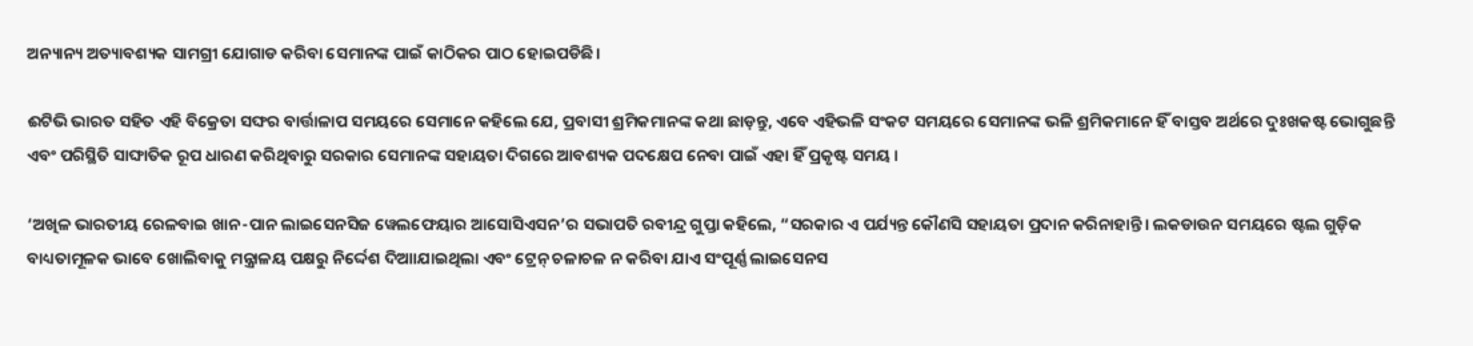ଅନ୍ୟାନ୍ୟ ଅତ୍ୟାବଶ୍ୟକ ସାମଗ୍ରୀ ଯୋଗାଡ କରିବା ସେମାନଙ୍କ ପାଇଁ କାଠିକର ପାଠ ହୋଇପଡିଛି।

ଈଟିଭି ଭାରତ ସହିତ ଏହି ବିକ୍ରେତା ସଙ୍ଘର ବାର୍ତ୍ତାଳାପ ସମୟରେ ସେମାନେ କହିଲେ ଯେ, ପ୍ରବାସୀ ଶ୍ରମିକମାନଙ୍କ କଥା ଛାଡ଼ନ୍ତୁ, ଏବେ ଏହିଭଳି ସଂକଟ ସମୟରେ ସେମାନଙ୍କ ଭଳି ଶ୍ରମିକମାନେ ହିଁ ବାସ୍ତବ ଅର୍ଥରେ ଦୁଃଖକଷ୍ଟ ଭୋଗୁଛନ୍ତି ଏବଂ ପରିସ୍ଥିତି ସାଙ୍ଘାତିକ ରୂପ ଧାରଣ କରିଥିବାରୁ ସରକାର ସେମାନଙ୍କ ସହାୟତା ଦିଗରେ ଆବଶ୍ୟକ ପଦକ୍ଷେପ ନେବା ପାଇଁ ଏହା ହିଁ ପ୍ରକୃଷ୍ଟ ସମୟ ।

‘ଅଖିଳ ଭାରତୀୟ ରେଳବାଇ ଖାନ-ପାନ ଲାଇସେନସିଜ ୱେଲଫେୟାର ଆସୋସିଏସନ’ର ସଭାପତି ରବୀନ୍ଦ୍ର ଗୁପ୍ତା କହିଲେ, “ସରକାର ଏ ପର୍ଯ୍ୟନ୍ତ କୌଣସି ସହାୟତା ପ୍ରଦାନ କରିନାହାନ୍ତି। ଲକଡାଉନ ସମୟରେ ଷ୍ଟଲ ଗୁଡ଼ିକ ବାଧ୍ୟତାମୂଳକ ଭାବେ ଖୋଲିବାକୁ ମନ୍ତ୍ରାଳୟ ପକ୍ଷରୁ ନିର୍ଦ୍ଦେଶ ଦିଆାଯାଇଥିଲା ଏବଂ ଟ୍ରେନ୍ ଚଳାଚଳ ନ କରିବା ଯାଏ ସଂପୂର୍ଣ୍ଣ ଲାଇସେନସ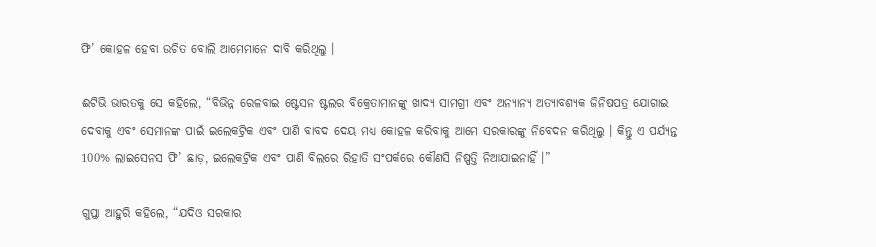ଫି’ କୋହଳ ହେବା ଉଚିତ ବୋଲି ଆମେମାନେ ଦାବି କରିଥିଲୁ ।

ଈଟିଭି ଭାରତକୁ ସେ କହିଲେ, “ବିଭିନ୍ନ ରେଳବାଇ ଷ୍ଟେସନ ଷ୍ଟଲର ବିକ୍ରେତାମାନଙ୍କୁ ଖାଦ୍ୟ ସାମଗ୍ରୀ ଏବଂ ଅନ୍ୟାନ୍ୟ ଅତ୍ୟାବଶ୍ୟକ ଜିନିଷପତ୍ର ଯୋଗାଇ ଦେବାକୁ ଏବଂ ସେମାନଙ୍କ ପାଇଁ ଇଲେକଟ୍ରିକ ଏବଂ ପାଣି ବାବଦ ଦେୟ ମଧ୍ୟ କୋହଳ କରିବାକୁ ଆମେ ସରକାରଙ୍କୁ ନିବେଦନ କରିଥିଲୁ । କିନ୍ତୁ ଏ ପର୍ଯ୍ୟନ୍ତ 100% ଲାଇସେନସ ଫି’ ଛାଡ଼, ଇଲେକଟ୍ରିକ ଏବଂ ପାଣି ବିଲରେ ରିହାତି ସଂପର୍କରେ କୌଣସି ନିଷ୍ପତ୍ତି ନିଆଯାଇନାହିଁ ।”

ଗୁପ୍ତା ଆହୁରି କହିଲେ, “ଯଦିଓ ସରକାର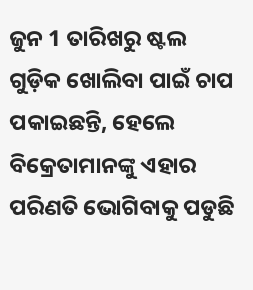ଜୁନ 1 ତାରିଖରୁ ଷ୍ଟଲ ଗୁଡ଼ିକ ଖୋଲିବା ପାଇଁ ଚାପ ପକାଇଛନ୍ତି, ହେଲେ ବିକ୍ରେତାମାନଙ୍କୁ ଏହାର ପରିଣତି ଭୋଗିବାକୁ ପଡୁଛି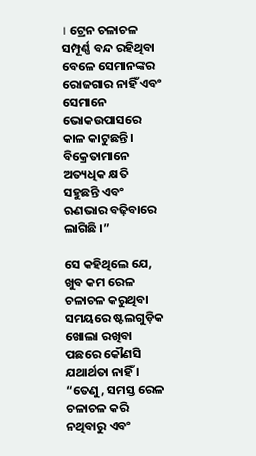। ଟ୍ରେନ ଚଳାଚଳ ସମ୍ପୂର୍ଣ୍ଣ ବନ୍ଦ ରହିଥିବା ବେଳେ ସେମାନଙ୍କର ରୋଜଗାର ନାହିଁ ଏବଂ ସେମାନେ ଭୋକଉପାସରେ କାଳ କାଟୁଛନ୍ତି । ବିକ୍ରେତାମାନେ ଅତ୍ୟଧିକ କ୍ଷତି ସହୁଛନ୍ତି ଏବଂ ଋଣଭାର ବଢ଼ିବାରେ ଲାଗିଛି ।”

ସେ କହିଥିଲେ ଯେ, ଖୁବ କମ ରେଳ ଚଳାଚଳ କରୁଥିବା ସମୟରେ ଷ୍ଟଲଗୁଡ଼ିକ ଖୋଲା ରଖିବା ପଛରେ କୌଣସି ଯଥାର୍ଥତା ନାହିଁ । “ତେଣୁ, ସମସ୍ତ ରେଳ ଚଳାଚଳ କରି ନଥିବାରୁ ଏବଂ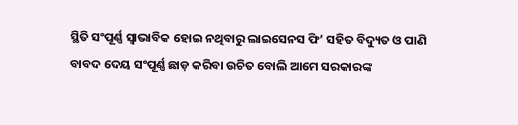ସ୍ଥିତି ସଂପୂର୍ଣ୍ଣ ସ୍ବାଭାବିକ ହୋଇ ନଥିବାରୁ ଲାଇସେନସ ଫି’ ସହିତ ବିଦ୍ୟୁତ ଓ ପାଣି ବାବଦ ଦେୟ ସଂପୂର୍ଣ୍ଣ ଛାଡ଼ କରିବା ଉଚିତ ବୋଲି ଆମେ ସରକାରଙ୍କ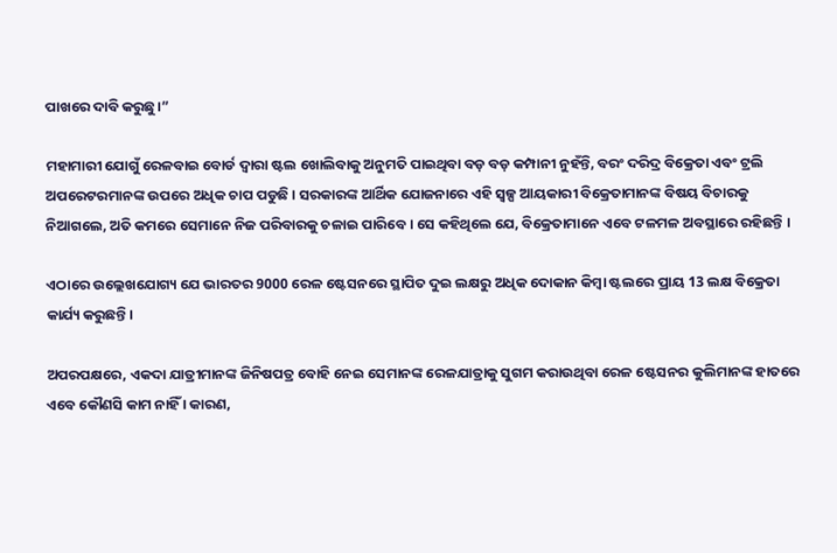ପାଖରେ ଦାବି କରୁଛୁ।”

ମହାମାରୀ ଯୋଗୁଁ ରେଳବାଇ ବୋର୍ଡ ଦ୍ବାରା ଷ୍ଟଲ ଖୋଲିବାକୁ ଅନୁମତି ପାଇଥିବା ବଡ଼ ବଡ଼ କମ୍ପାନୀ ନୁହଁନ୍ତି, ବରଂ ଦରିଦ୍ର ବିକ୍ରେତା ଏବଂ ଟ୍ରଲି ଅପରେଟରମାନଙ୍କ ଉପରେ ଅଧିକ ଚାପ ପଡୁଛି । ସରକାରଙ୍କ ଆର୍ଥିକ ଯୋଜନାରେ ଏହି ସ୍ବଳ୍ପ ଆୟକାରୀ ବିକ୍ରେତାମାନଙ୍କ ବିଷୟ ବିଚାରକୁ ନିଆଗଲେ, ଅତି କମରେ ସେମାନେ ନିଜ ପରିବାରକୁ ଚଳାଇ ପାରିବେ । ସେ କହିଥିଲେ ଯେ, ବିକ୍ରେତାମାନେ ଏବେ ଟଳମଳ ଅବସ୍ଥାରେ ରହିଛନ୍ତି ।

ଏଠାରେ ଉଲ୍ଲେଖଯୋଗ୍ୟ ଯେ ଭାରତର 9000 ରେଳ ଷ୍ଟେସନରେ ସ୍ଥାପିତ ଦୁଇ ଲକ୍ଷରୁ ଅଧିକ ଦୋକାନ କିମ୍ବା ଷ୍ଟଲରେ ପ୍ରାୟ 13 ଲକ୍ଷ ବିକ୍ରେତା କାର୍ଯ୍ୟ କରୁଛନ୍ତି।

ଅପରପକ୍ଷରେ, ଏକଦା ଯାତ୍ରୀମାନଙ୍କ ଜିନିଷପତ୍ର ବୋହି ନେଇ ସେମାନଙ୍କ ରେଳଯାତ୍ରାକୁ ସୁଗମ କରାଉଥିବା ରେଳ ଷ୍ଟେସନର କୁଲିମାନଙ୍କ ହାତରେ ଏବେ କୌଣସି କାମ ନାହିଁ । କାରଣ,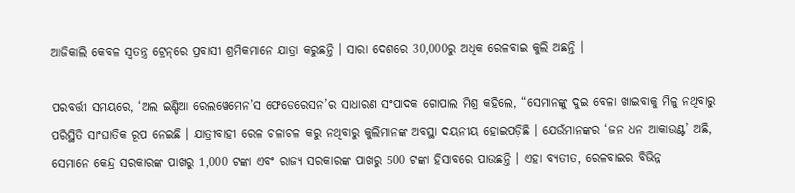ଆଜିକାଲି କେବଳ ସ୍ବତନ୍ତ୍ର ଟ୍ରେନ୍‌ରେ ପ୍ରବାସୀ ଶ୍ରମିକମାନେ ଯାତ୍ରା କରୁଛନ୍ତି । ସାରା ଦେଶରେ 30,000ରୁ ଅଧିକ ରେଳବାଇ କୁଲି ଅଛନ୍ତି ।

ପରବର୍ତ୍ତୀ ସମୟରେ, ‘ଅଲ ଇଣ୍ଡିଆ ରେଲୱେମେନ’ସ ଫେଡେରେସନ’ର ସାଧାରଣ ସଂପାଦକ ଗୋପାଲ ମିଶ୍ର କହିଲେ, “ସେମାନଙ୍କୁ ଦୁଇ ବେଳା ଖାଇବାକୁ ମିଳୁ ନଥିବାରୁ ପରିସ୍ଥିତି ସାଂଘାତିକ ରୂପ ନେଇଛି । ଯାତ୍ରୀବାହୀ ରେଳ ଚଳାଚଳ କରୁ ନଥିବାରୁ କୁଲିମାନଙ୍କ ଅବସ୍ଥା ଦୟନୀୟ ହୋଇପଡ଼ିଛି । ଯେଉଁମାନଙ୍କର ‘ଜନ ଧନ ଆକାଉଣ୍ଟ’ ଅଛି, ସେମାନେ କେନ୍ଦ୍ର ସରକାରଙ୍କ ପାଖରୁ 1,000 ଟଙ୍କା ଏବଂ ରାଜ୍ୟ ସରକାରଙ୍କ ପାଖରୁ 500 ଟଙ୍କା ହିସାବରେ ପାଉଛନ୍ତି । ଏହା ବ୍ୟତୀତ, ରେଳବାଇର ବିଭିନ୍ନ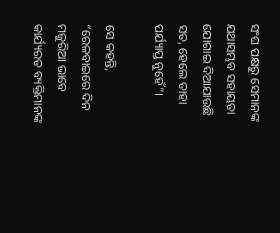ସଂଘ ପକ୍ଷରୁ ସେମାନଙ୍କ ଯଥାସମ୍ଭବ ସହାୟତା ଯୋଗାଇ ଦିଆଯାଉଛି ସତ, ହେଲେ ତାହା ପର୍ଯ୍ୟାପ୍ତ ନୁହେଁ”।

ସେ କହନ୍ତି, “ରେଳବାଇରେ ଦିନ ମଜୁରିଆ ଭାବେ କାର୍ଯ୍ୟରତ ବ୍ୟକ୍ତିମାନଙ୍କ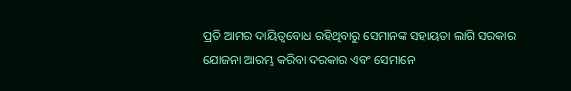ପ୍ରତି ଆମର ଦାୟିତ୍ବବୋଧ ରହିଥିବାରୁ ସେମାନଙ୍କ ସହାୟତା ଲାଗି ସରକାର ଯୋଜନା ଆରମ୍ଭ କରିବା ଦରକାର ଏବଂ ସେମାନେ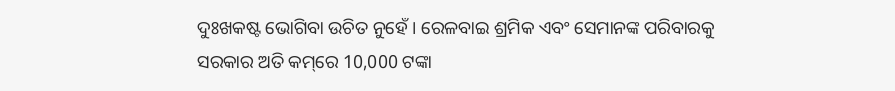ଦୁଃଖକଷ୍ଟ ଭୋଗିବା ଉଚିତ ନୁହେଁ । ରେଳବାଇ ଶ୍ରମିକ ଏବଂ ସେମାନଙ୍କ ପରିବାରକୁ ସରକାର ଅତି କମ୍‌ରେ 10,000 ଟଙ୍କା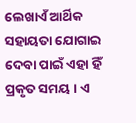ଲେଖାଏଁ ଆର୍ଥିକ ସହାୟତା ଯୋଗାଇ ଦେବା ପାଇଁ ଏହା ହିଁ ପ୍ରକୃତ ସମୟ । ଏ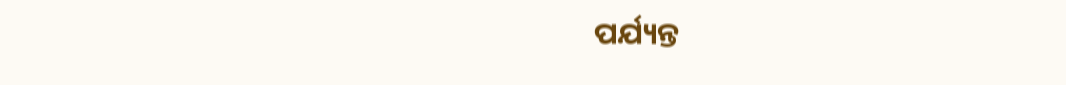ପର୍ଯ୍ୟନ୍ତ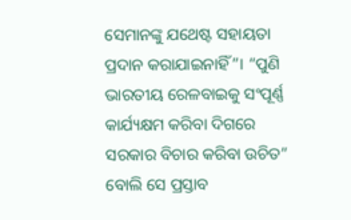ସେମାନଙ୍କୁ ଯଥେଷ୍ଟ ସହାୟତା ପ୍ରଦାନ କରାଯାଇନାହିଁ”। “ପୁଣି ଭାରତୀୟ ରେଳବାଇକୁ ସଂପୂର୍ଣ୍ଣ କାର୍ଯ୍ୟକ୍ଷମ କରିବା ଦିଗରେ ସରକାର ବିଚାର କରିବା ଉଚିତ” ବୋଲି ସେ ପ୍ରସ୍ତାବ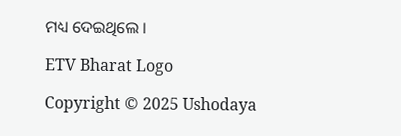ମଧ୍ୟ ଦେଇଥିଲେ ।

ETV Bharat Logo

Copyright © 2025 Ushodaya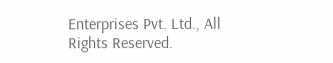Enterprises Pvt. Ltd., All Rights Reserved.